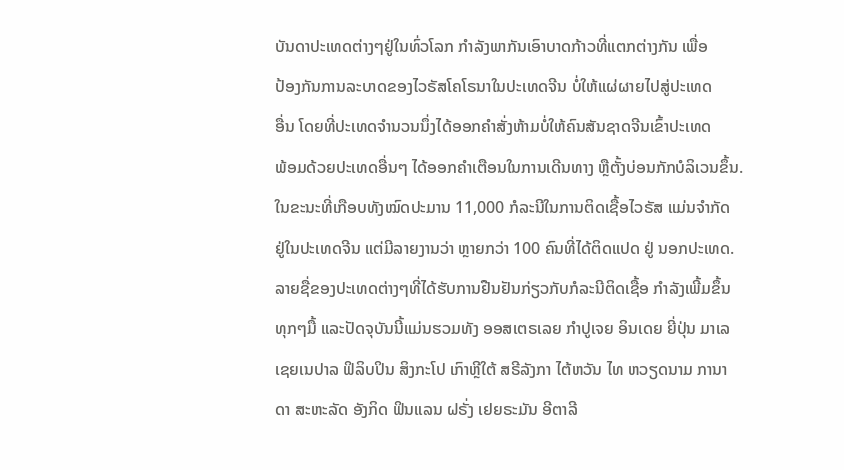ບັນດາປະເທດຕ່າງໆຢູ່ໃນທົ່ວໂລກ ກຳລັງພາກັນເອົາບາດກ້າວທີ່ແຕກຕ່າງກັນ ເພື່ອ
ປ້ອງກັນການລະບາດຂອງໄວຣັສໂຄໂຣນາໃນປະເທດຈີນ ບໍ່ໃຫ້ແຜ່ຜາຍໄປສູ່ປະເທດ
ອື່ນ ໂດຍທີ່ປະເທດຈຳນວນນຶ່ງໄດ້ອອກຄຳສັ່ງຫ້າມບໍ່ໃຫ້ຄົນສັນຊາດຈີນເຂົ້າປະເທດ
ພ້ອມດ້ວຍປະເທດອື່ນໆ ໄດ້ອອກຄຳເຕືອນໃນການເດີນທາງ ຫຼືຕັ້ງບ່ອນກັກບໍລິເວນຂຶ້ນ.
ໃນຂະນະທີ່ເກືອບທັງໝົດປະມານ 11,000 ກໍລະນີໃນການຕິດເຊື້ອໄວຣັສ ແມ່ນຈຳກັດ
ຢູ່ໃນປະເທດຈີນ ແຕ່ມີລາຍງານວ່າ ຫຼາຍກວ່າ 100 ຄົນທີ່ໄດ້ຕິດແປດ ຢູ່ ນອກປະເທດ.
ລາຍຊື່ຂອງປະເທດຕ່າງໆທີ່ໄດ້ຮັບການຢືນຢັນກ່ຽວກັບກໍລະນີຕິດເຊື້ອ ກຳລັງເພີ້ມຂຶ້ນ
ທຸກໆມື້ ແລະປັດຈຸບັນນີ້ແມ່ນຮວມທັງ ອອສເຕຣເລຍ ກຳປູເຈຍ ອິນເດຍ ຍີ່ປຸ່ນ ມາເລ
ເຊຍເນປາລ ຟິລິບປິນ ສິງກະໂປ ເກົາຫຼີໃຕ້ ສຣີລັງກາ ໄຕ້ຫວັນ ໄທ ຫວຽດນາມ ການາ
ດາ ສະຫະລັດ ອັງກິດ ຟິນແລນ ຝຣັ່ງ ເຢຍຣະມັນ ອີຕາລີ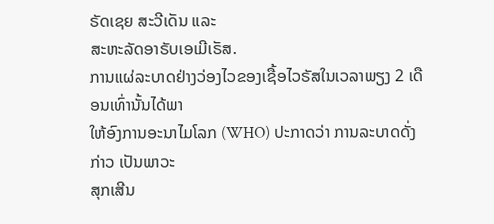ຣັດເຊຍ ສະວີເດັນ ແລະ
ສະຫະລັດອາຣັບເອເມີເຣັສ.
ການແຜ່ລະບາດຢ່າງວ່ອງໄວຂອງເຊື້ອໄວຣັສໃນເວລາພຽງ 2 ເດືອນເທົ່ານັ້ນໄດ້ພາ
ໃຫ້ອົງການອະນາໄມໂລກ (WHO) ປະກາດວ່າ ການລະບາດດັ່ງກ່າວ ເປັນພາວະ
ສຸກເສີນ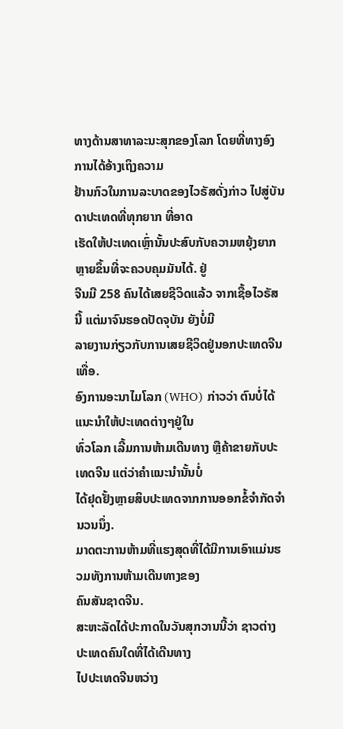ທາງດ້ານສາທາລະນະສຸກຂອງໂລກ ໂດຍທີ່ທາງອົງການໄດ້ອ້າງເຖິງຄວາມ
ຢ້ານກົວໃນການລະບາດຂອງໄວຣັສດັ່ງກ່າວ ໄປສູ່ບັນດາປະເທດທີ່ທຸກຍາກ ທີ່ອາດ
ເຮັດໃຫ້ປະເທດເຫຼົ່ານັ້ນປະສົບກັບຄວາມຫຍຸ້ງຍາກຫຼາຍຂຶ້ນທີ່ຈະຄວບຄຸມມັນໄດ້. ຢູ່
ຈີນມີ 258 ຄົນໄດ້ເສຍຊີວິດແລ້ວ ຈາກເຊື້ອໄວຣັສນີ້ ແຕ່ມາຈົນຮອດປັດຈຸບັນ ຍັງບໍ່ມີ
ລາຍງານກ່ຽວກັບການເສຍຊີວິດຢູ່ນອກປະເທດຈີນເທື່ອ.
ອົງການອະນາໄມໂລກ (WHO) ກ່າວວ່າ ຕົນບໍ່ໄດ້ແນະນຳໃຫ້ປະເທດຕ່າງໆຢູ່ໃນ
ທົ່ວໂລກ ເລີ້ມການຫ້າມເດີນທາງ ຫຼືຄ້າຂາຍກັບປະເທດຈີນ ແຕ່ວ່າຄຳແນະນຳນັ້ນບໍ່
ໄດ້ຢຸດຢັ້ງຫຼາຍສິບປະເທດຈາກການອອກຂໍ້ຈຳກັດຈຳນວນນຶ່ງ.
ມາດຕະການຫ້າມທີ່ແຮງສຸດທີ່ໄດ້ມີການເອົາແມ່ນຮວມທັງການຫ້າມເດີນທາງຂອງ
ຄົນສັນຊາດຈີນ.
ສະຫະລັດໄດ້ປະກາດໃນວັນສຸກວານນີ້ວ່າ ຊາວຕ່າງປະເທດຄົນໃດທີ່ໄດ້ເດີນທາງ
ໄປປະເທດຈີນຫວ່າງ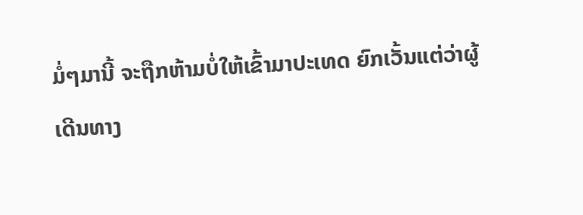ມໍ່ໆມານີ້ ຈະຖືກຫ້າມບໍ່ໃຫ້ເຂົ້າມາປະເທດ ຍົກເວັ້ນແຕ່ວ່າຜູ້
ເດີນທາງ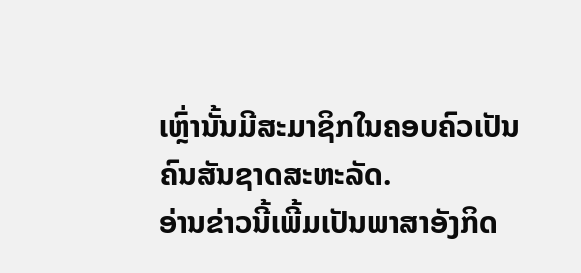ເຫຼົ່ານັ້ນມີສະມາຊິກໃນຄອບຄົວເປັນຄົນສັນຊາດສະຫະລັດ.
ອ່ານຂ່າວນີ້ເພີ້ມເປັນພາສາອັງກິດ